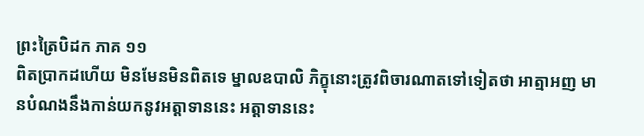ព្រះត្រៃបិដក ភាគ ១១
ពិតប្រាកដហើយ មិនមែនមិនពិតទេ ម្នាលឧបាលិ ភិក្ខុនោះត្រូវពិចារណាតទៅទៀតថា អាត្មាអញ មានបំណងនឹងកាន់យកនូវអត្តាទាននេះ អត្តាទាននេះ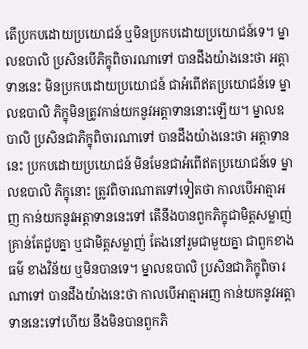តើប្រកបដោយប្រយោជន៍ ឬមិនប្រកបដោយប្រយោជន៍ទេ។ ម្នាលឧបាលិ ប្រសិនបើភិក្ខុពិចារណាទៅ បានដឹងយ៉ាងនេះថា អត្តាទាននេះ មិនប្រកបដោយប្រយោជន៍ ជាអំពើឥតប្រយោជន៍ទេ ម្នាលឧបាលិ ភិក្ខុមិនត្រូវកាន់យកនូវអត្តាទាននោះឡើយ។ ម្នាលឧបាលិ ប្រសិនជាភិក្ខុពិចារណាទៅ បានដឹងយ៉ាងនេះថា អត្តាទាននេះ ប្រកបដោយប្រយោជន៍ មិនមែនជាអំពើឥតប្រយោជន៍ទេ ម្នាលឧបាលិ ភិក្ខុនោះ ត្រូវពិចារណាតទៅទៀតថា កាលបើអាត្មាអញ កាន់យកនូវអត្តាទាននេះទៅ តើនឹងបានពួកភិក្ខុជាមិត្តសម្លាញ់គ្រាន់តែជួបគ្នា ឬជាមិត្តសម្លាញ់ តែងនៅរួមជាមួយគ្នា ជាពួកខាងធម៌ ខាងវិន័យ ឬមិនបានទេ។ ម្នាលឧបាលិ ប្រសិនជាភិក្ខុពិចារណាទៅ បានដឹងយ៉ាងនេះថា កាលបើអាត្មាអញ កាន់យកនូវអត្តាទាននេះទៅហើយ នឹងមិនបានពួកភិ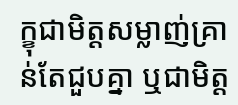ក្ខុជាមិត្តសម្លាញ់គ្រាន់តែជួបគ្នា ឬជាមិត្ត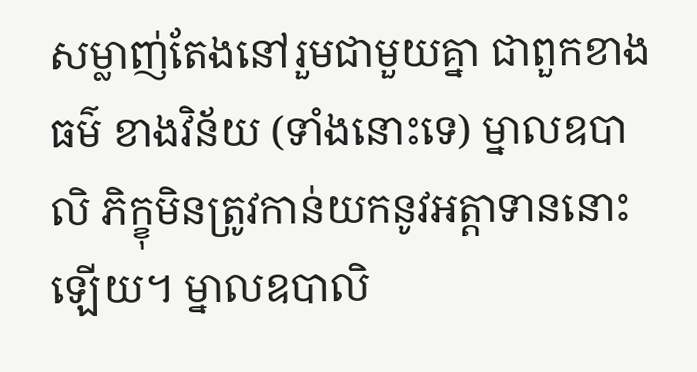សម្លាញ់តែងនៅរួមជាមួយគ្នា ជាពួកខាងធម៌ ខាងវិន័យ (ទាំងនោះទេ) ម្នាលឧបាលិ ភិក្ខុមិនត្រូវកាន់យកនូវអត្តាទាននោះឡើយ។ ម្នាលឧបាលិ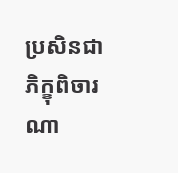ប្រសិនជាភិក្ខុពិចារណា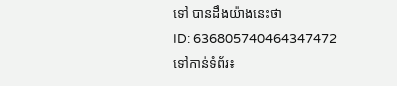ទៅ បានដឹងយ៉ាងនេះថា
ID: 636805740464347472
ទៅកាន់ទំព័រ៖